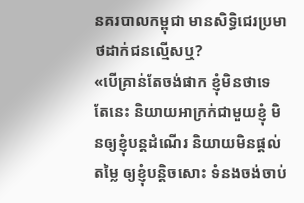នគរបាលកម្ពុជា មានសិទ្ធិជេរប្រមាថដាក់ជនល្មើសឬ?
«បើគ្រាន់តែចង់ផាក ខ្ញុំមិនថាទេ តែនេះ និយាយអាក្រក់ជាមួយខ្ញុំ មិនឲ្យខ្ញុំបន្តដំណើរ និយាយមិនផ្តល់តម្លៃ ឲ្យខ្ញុំបន្តិចសោះ ទំនងចង់ចាប់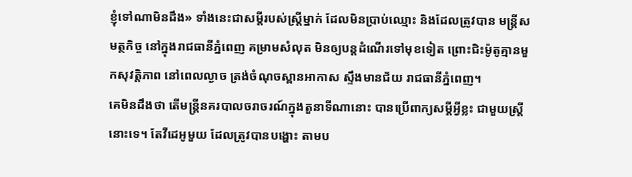ខ្ញុំទៅណាមិនដឹង» ទាំងនេះជាសម្តីរបស់ស្ត្រីម្នាក់ ដែលមិនប្រាប់ឈ្មោះ និងដែលត្រូវបាន មន្ត្រីសមត្ថកិច្ច នៅក្នុងរាជធានីភ្នំពេញ គម្រាមសំលុត មិនឲ្យបន្តដំណើរទៅមុខទៀត ព្រោះជិះម៉ូតូគ្មានមួកសុវត្តិភាព នៅពេលល្ងាច ត្រង់ចំណុចស្ពានអាកាស ស្ទឹងមានជ័យ រាជធានីភ្នំពេញ។
គេមិនដឹងថា តើមន្ត្រីនគរបាលចរាចរណ៍ក្នុងតួនាទីណានោះ បានប្រើពាក្យសម្ដីអ្វីខ្លះ ជាមួយស្ត្រីនោះទេ។ តែវីដេអូមួយ ដែលត្រូវបានបង្ហោះ តាមប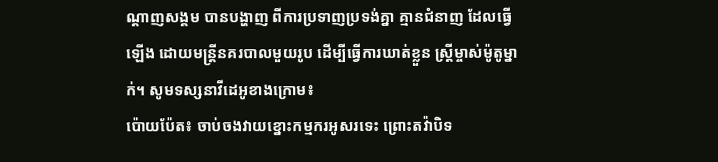ណ្ដាញសង្គម បានបង្ហាញ ពីការប្រទាញប្រទង់គ្នា គ្មានជំនាញ ដែលធ្វើឡើង ដោយមន្ត្រីនគរបាលមួយរូប ដើម្បីធ្វើការឃាត់ខ្លួន ស្ត្រីម្ចាស់ម៉ូតូម្នាក់។ សូមទស្សនាវីដេអូខាងក្រោម៖
ប៉ោយប៉ែត៖ ចាប់ចងវាយខ្នោះកម្មករអូសរទេះ ព្រោះតវ៉ាបិទ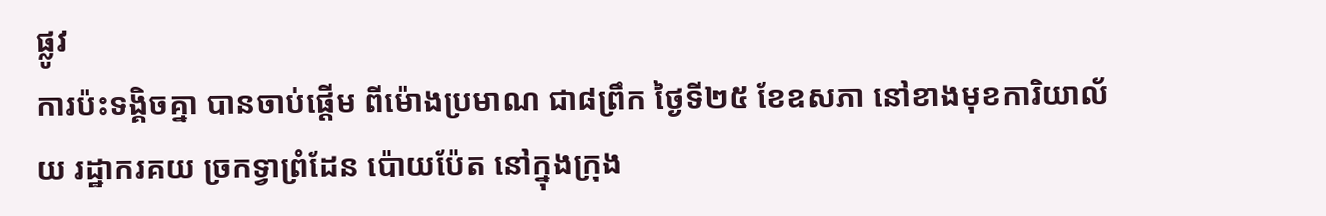ផ្លូវ
ការប៉ះទង្គិចគ្នា បានចាប់ផ្តើម ពីម៉ោងប្រមាណ ជា៨ព្រឹក ថ្ងៃទី២៥ ខែឧសភា នៅខាងមុខការិយាល័យ រដ្ឋាករគយ ច្រកទ្វាព្រំដែន ប៉ោយប៉ែត នៅក្នុងក្រុង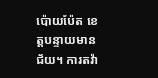ប៉ោយប៉ែត ខេត្តបន្ទាយមានជ័យ។ ការតវ៉ា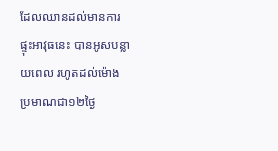ដែលឈានដល់មានការផ្ទុះអាវុធនេះ បានអូសបន្លាយពេល រហូតដល់ម៉ោង ប្រមាណជា១២ថ្ងៃ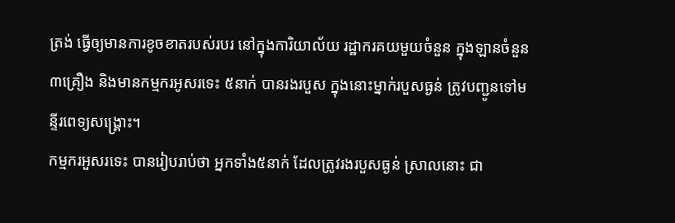ត្រង់ ធ្វើឲ្យមានការខូចខាតរបស់របរ នៅក្នុងការិយាល័យ រដ្ឋាករគយមួយចំនួន ក្នុងឡានចំនួន៣គ្រឿង និងមានកម្មករអូសរទេះ ៥នាក់ បានរងរបួស ក្នុងនោះម្នាក់របួសធ្ងន់ ត្រូវបញ្ជូនទៅមន្ទីរពេទ្យសង្គ្រោះ។
កម្មករអួសរទេះ បានរៀបរាប់ថា អ្នកទាំង៥នាក់ ដែលត្រូវរងរបួសធ្ងន់ ស្រាលនោះ ជា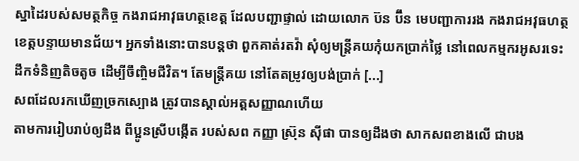ស្នាដៃរបស់សមត្ថកិច្ច កងរាជអាវុធហត្ថខេត្ត ដែលបញ្ជាផ្ទាល់ ដោយលោក ប៊ន ប៊ឹន មេបញ្ជាការរង កងរាជអវុធហត្ថខេត្តបន្ទាយមានជ័យ។ អ្នកទាំងនោះបានបន្តថា ពួកគាត់រតវ៉ា សុំឲ្យមន្ត្រីគយកុំយកប្រាក់ថ្លៃ នៅពេលកម្មករអូសរទេះ ដឹកទំនិញតិចតូច ដើម្បីចឹញ្ចិមជីវិត។ តែមន្ត្រីគយ នៅតែតម្រូវឲ្យបង់ប្រាក់ [...]
សពដែលរកឃើញច្រកស្បោង ត្រូវបានស្គាល់អត្តសញ្ញាណហើយ
តាមការរៀបរាប់ឲ្យដឹង ពីប្អូនស្រីបង្កើត របស់សព កញ្ញា ស្រ៊ុន ស៊ីផា បានឲ្យដឹងថា សាកសពខាងលើ ជាបង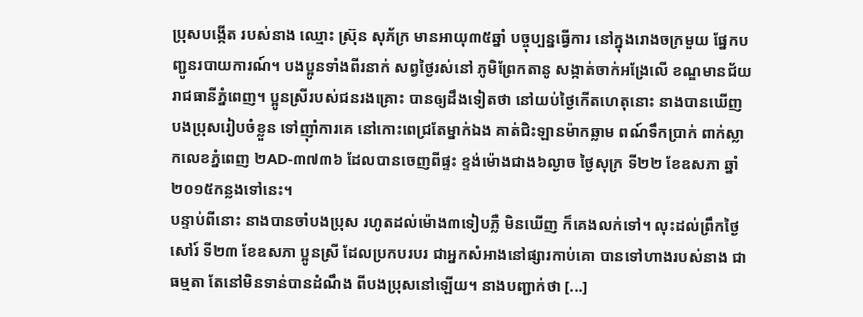ប្រុសបង្កើត របស់នាង ឈ្មោះ ស្រ៊ុន សុភ័ក្រ មានអាយុ៣៥ឆ្នាំ បច្ចុប្បន្នធ្វើការ នៅក្នុងរោងចក្រមួយ ផ្នែកបញ្ជូនរបាយការណ៍។ បងប្អូនទាំងពីរនាក់ សព្វថ្ងៃរស់នៅ ភូមិព្រែកតានូ សង្កាត់ចាក់អង្រែលើ ខណ្ឌមានជ័យ រាជធានីភ្នំពេញ។ ប្អូនស្រីរបស់ជនរងគ្រោះ បានឲ្យដឹងទៀតថា នៅយប់ថ្ងៃកើតហេតុនោះ នាងបានឃើញ បងប្រុសរៀបចំខ្លួន ទៅញ៉ាំការគេ នៅកោះពេជ្រតែម្នាក់ឯង គាត់ជិះឡានម៉ាកឆ្លាម ពណ៍ទឹកប្រាក់ ពាក់ស្លាកលេខភ្នំពេញ ២AD-៣៧៣៦ ដែលបានចេញពីផ្ទះ ខ្ទង់ម៉ោងជាង៦ល្ងាច ថ្ងៃសុក្រ ទី២២ ខែឧសភា ឆ្នាំ២០១៥កន្លងទៅនេះ។
បន្ទាប់ពីនោះ នាងបានចាំបងប្រុស រហូតដល់ម៉ោង៣ទៀបភ្លឺ មិនឃើញ ក៏គេងលក់ទៅ។ លុះដល់ព្រឹកថ្ងៃសៅរ៍ ទី២៣ ខែឧសភា ប្អូនស្រី ដែលប្រកបរបរ ជាអ្នកសំអាងនៅផ្សារកាប់គោ បានទៅហាងរបស់នាង ជាធម្មតា តែនៅមិនទាន់បានដំណឹង ពីបងប្រុសនៅឡើយ។ នាងបញ្ជាក់ថា [...]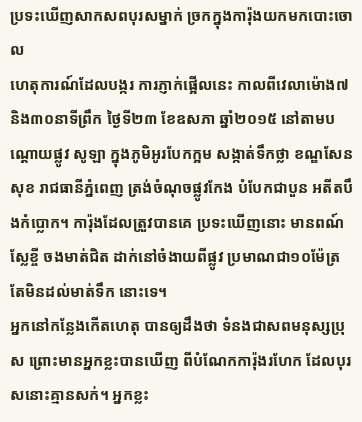ប្រទះឃើញសាកសពបុរសម្នាក់ ច្រកក្នុងការ៉ុងយកមកបោះចោល
ហេតុការណ៍ដែលបង្ករ ការភ្ញាក់ផ្អើលនេះ កាលពីវេលាម៉ោង៧ និង៣០នាទីព្រឹក ថ្ងៃទី២៣ ខែឧសភា ឆ្នាំ២០១៥ នៅតាមបណ្តោយផ្លូវ សូឡា ក្នុងភូមិអូរបែកក្អម សង្កាត់ទឹកថ្លា ខណ្ឌសែនសុខ រាជធានីភ្នំពេញ ត្រង់ចំណុចផ្លូវកែង បំបែកជាបួន អតីតបឹងកំប្លោក។ ការ៉ុងដែលត្រួវបានគេ ប្រទះឃើញនោះ មានពណ៍ស្លែខ្ចី ចងមាត់ជិត ដាក់នៅចំងាយពីផ្លូវ ប្រមាណជា១០ម៉ែត្រ តែមិនដល់មាត់ទឹក នោះទេ។
អ្នកនៅកន្លែងកើតហេតុ បានឲ្យដឹងថា ទំនងជាសពមនុស្សប្រុស ព្រោះមានអ្នកខ្លះបានឃើញ ពីបំណែកការ៉ុងរហែក ដែលបុរសនោះគ្មានសក់។ អ្នកខ្លះ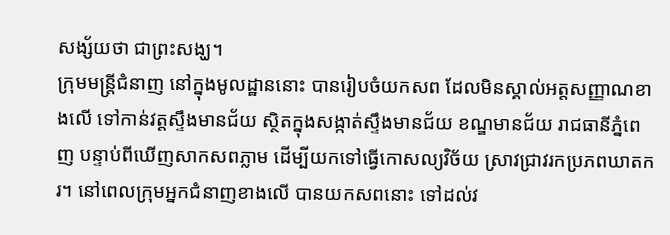សង្ស័យថា ជាព្រះសង្ឃ។
ក្រុមមន្រ្តីជំនាញ នៅក្នុងមូលដ្ឋាននោះ បានរៀបចំយកសព ដែលមិនស្គាល់អត្តសញ្ញាណខាងលើ ទៅកាន់វត្តស្ទឹងមានជ័យ ស្ថិតក្នុងសង្កាត់ស្ទឹងមានជ័យ ខណ្ឌមានជ័យ រាជធានីភ្នំពេញ បន្ទាប់ពីឃើញសាកសពភ្លាម ដើម្បីយកទៅធ្វើកោសល្យវិច័យ ស្រាវជ្រាវរកប្រភពឃាតករ។ នៅពេលក្រុមអ្នកជំនាញខាងលើ បានយកសពនោះ ទៅដល់វ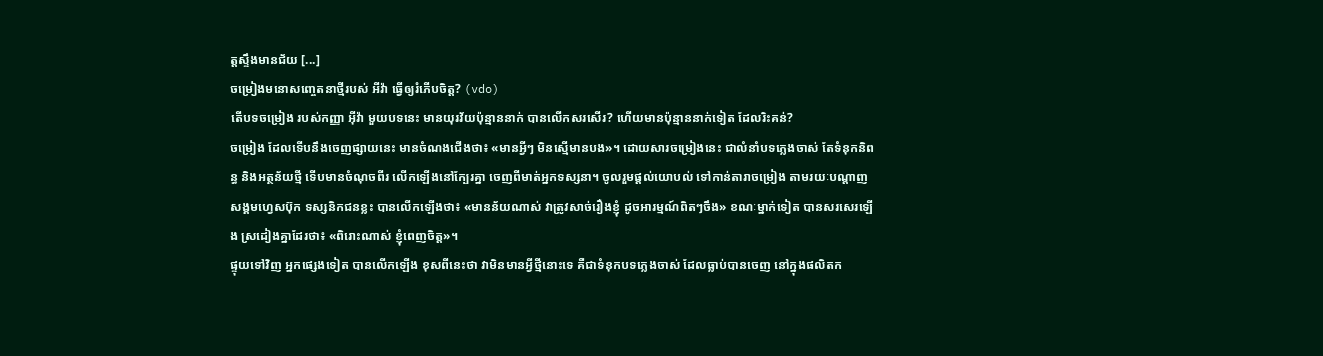ត្តស្ទឹងមានជ័យ [...]
ចម្រៀងមនោសញ្ចេតនាថ្មីរបស់ អីវ៉ា ធ្វើឲ្យរំភើបចិត្ត? (vdo)
តើបទចម្រៀង របស់កញ្ញា អ៊ីវ៉ា មួយបទនេះ មានយុរវ័យប៉ុន្មាននាក់ បានលើកសរសើរ? ហើយមានប៉ុន្មាននាក់ទៀត ដែលរិះគន់?
ចម្រៀង ដែលទើបនឹងចេញផ្សាយនេះ មានចំណងជើងថា៖ «មានអ្វីៗ មិនស្មើមានបង»។ ដោយសារចម្រៀងនេះ ជាលំនាំបទភ្លេងចាស់ តែទំនុកនិពន្ធ និងអត្ថន័យថ្មី ទើបមានចំណុចពីរ លើកឡើងនៅក្បែរគ្នា ចេញពីមាត់អ្នកទស្សនា។ ចូលរួមផ្តល់យោបល់ ទៅកាន់តារាចម្រៀង តាមរយៈបណ្តាញសង្គមហ្វេសប៊ុក ទស្សនិកជនខ្លះ បានលើកឡើងថា៖ «មានន័យណាស់ វាត្រូវសាច់រឿងខ្ញុំ ដូចអារម្មណ៍ពិតៗចឹង» ខណៈម្នាក់ទៀត បានសរសេរឡើង ស្រដៀងគ្នាដែរថា៖ «ពិរោះណាស់ ខ្ញុំពេញចិត្ត»។
ផ្ទុយទៅវិញ អ្នកផ្សេងទៀត បានលើកឡើង ខុសពីនេះថា វាមិនមានអ្វីថ្មីនោះទេ គឺជាទំនុកបទភ្លេងចាស់ ដែលធ្លាប់បានចេញ នៅក្នុងផលិតក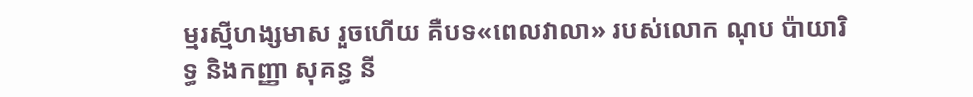ម្មរស្មីហង្សមាស រួចហើយ គឺបទ«ពេលវាលា» របស់លោក ណុប ប៉ាយារិទ្ធ និងកញ្ញា សុគន្ធ នី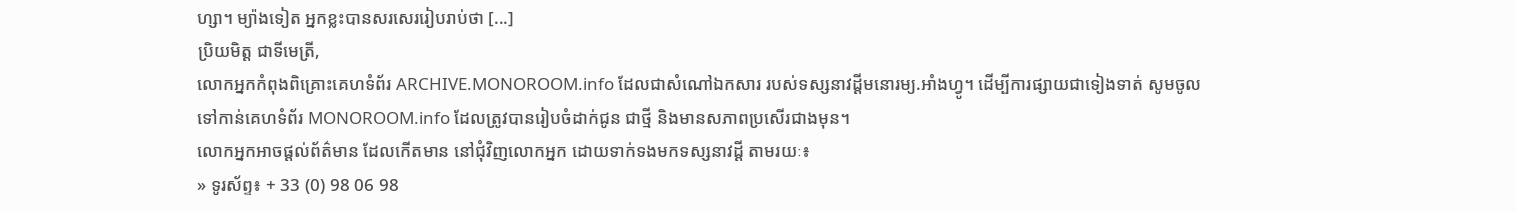ហ្សា។ ម្យ៉ាងទៀត អ្នកខ្លះបានសរសេររៀបរាប់ថា [...]
ប្រិយមិត្ត ជាទីមេត្រី,
លោកអ្នកកំពុងពិគ្រោះគេហទំព័រ ARCHIVE.MONOROOM.info ដែលជាសំណៅឯកសារ របស់ទស្សនាវដ្ដីមនោរម្យ.អាំងហ្វូ។ ដើម្បីការផ្សាយជាទៀងទាត់ សូមចូលទៅកាន់គេហទំព័រ MONOROOM.info ដែលត្រូវបានរៀបចំដាក់ជូន ជាថ្មី និងមានសភាពប្រសើរជាងមុន។
លោកអ្នកអាចផ្ដល់ព័ត៌មាន ដែលកើតមាន នៅជុំវិញលោកអ្នក ដោយទាក់ទងមកទស្សនាវដ្ដី តាមរយៈ៖
» ទូរស័ព្ទ៖ + 33 (0) 98 06 98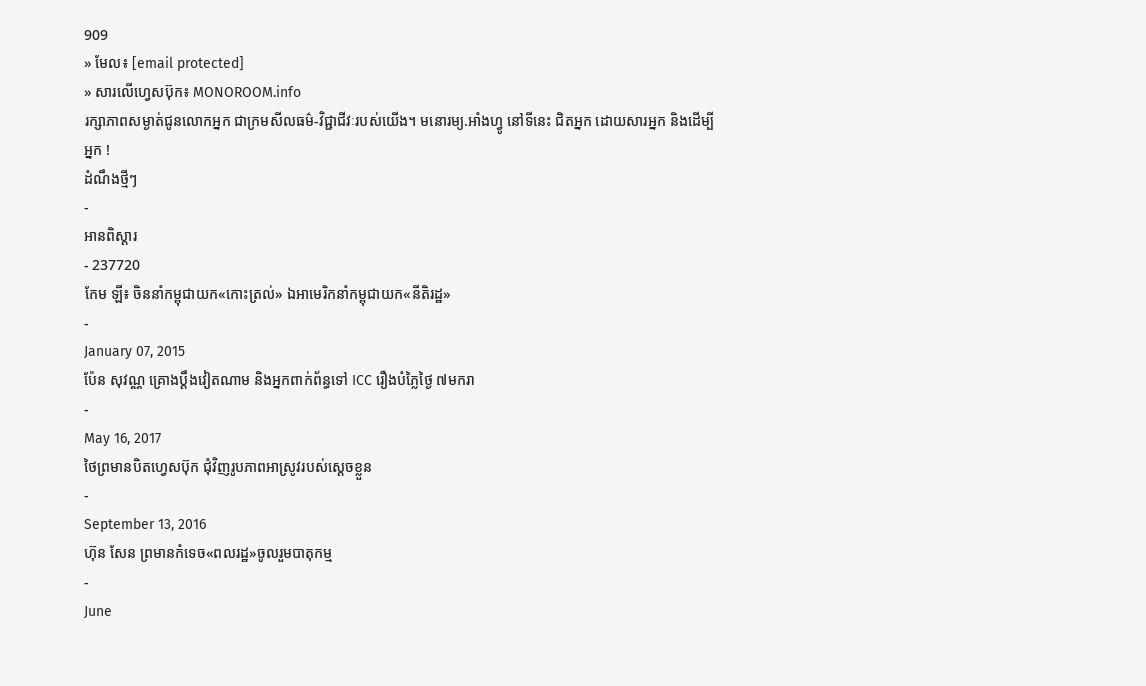909
» មែល៖ [email protected]
» សារលើហ្វេសប៊ុក៖ MONOROOM.info
រក្សាភាពសម្ងាត់ជូនលោកអ្នក ជាក្រមសីលធម៌-វិជ្ជាជីវៈរបស់យើង។ មនោរម្យ.អាំងហ្វូ នៅទីនេះ ជិតអ្នក ដោយសារអ្នក និងដើម្បីអ្នក !
ដំណឹងថ្មីៗ
-
អានពិស្ដារ
- 237720
កែម ឡី៖ ចិននាំកម្ពុជាយក«កោះត្រល់» ឯអាមេរិកនាំកម្ពុជាយក«នីតិរដ្ឋ»
-
January 07, 2015
ប៉ែន សុវណ្ណ គ្រោងប្តឹងវៀតណាម និងអ្នកពាក់ព័ន្ធទៅ ICC រឿងបំភ្លៃថ្ងៃ ៧មករា
-
May 16, 2017
ថៃព្រមានបិតហ្វេសប៊ុក ជុំវិញរូបភាពអាស្រូវរបស់ស្ដេចខ្លួន
-
September 13, 2016
ហ៊ុន សែន ព្រមានកំទេច«ពលរដ្ឋ»ចូលរួមបាតុកម្ម
-
June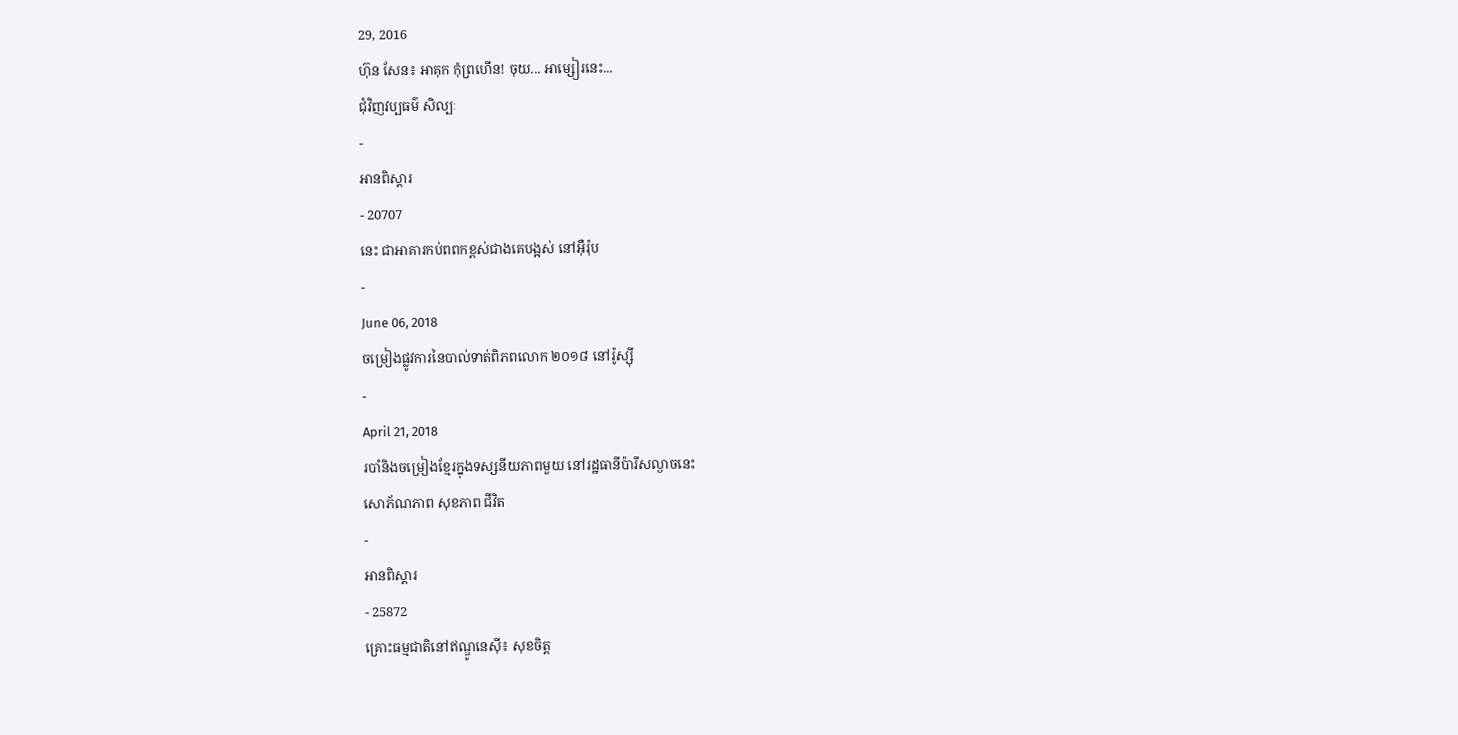29, 2016
ហ៊ុន សែន៖ អាគុក កុំព្រហើន! ចុយ... អាម្សៀរនេះ...
ជុំវិញវប្បធម៌ សិល្បៈ
-
អានពិស្ដារ
- 20707
នេះ ជាអាគារកប់ពពកខ្ពស់ជាងគេបង្អស់ នៅអ៊ឺរ៉ុប
-
June 06, 2018
ចម្រៀងផ្លូវការនៃបាល់ទាត់ពិភពលោក ២០១៨ នៅរ៉ូស្ស៊ី
-
April 21, 2018
របាំនិងចម្រៀងខ្មែរក្នុងទស្សនីយភាពមួយ នៅរដ្ឋធានីប៉ារីសល្ងាចនេះ
សោភ័ណភាព សុខភាព ជីវិត
-
អានពិស្ដារ
- 25872
គ្រោះធម្មជាតិនៅឥណ្ឌូនេស៊ី៖ សុខចិត្ត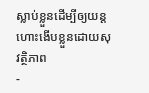ស្លាប់ខ្លួនដើម្បីឲ្យយន្ដហោះងើបខ្លួនដោយសុវត្ថិភាព
-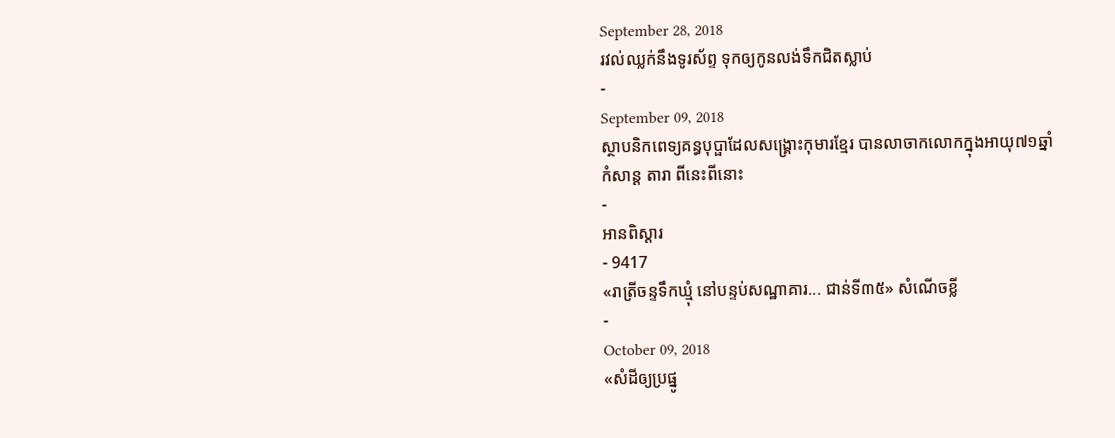September 28, 2018
រវល់ឈ្លក់នឹងទូរស័ព្ទ ទុកឲ្យកូនលង់ទឹកជិតស្លាប់
-
September 09, 2018
ស្ថាបនិកពេទ្យគន្ធបុប្ផាដែលសង្គ្រោះកុមារខ្មែរ បានលាចាកលោកក្នុងអាយុ៧១ឆ្នាំ
កំសាន្ដ តារា ពីនេះពីនោះ
-
អានពិស្ដារ
- 9417
«រាត្រីចន្ទទឹកឃ្មុំ នៅបន្ទប់សណ្ឋាគារ... ជាន់ទី៣៥» សំណើចខ្លី
-
October 09, 2018
«សំដីឲ្យប្រផ្នូ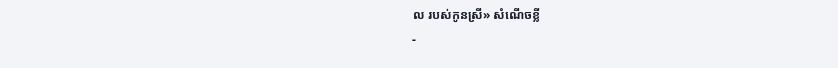ល របស់កូនស្រី» សំណើចខ្លី
-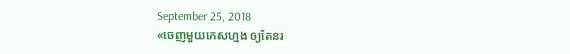September 25, 2018
«ចេញមួយកេសហ្មង ឲ្យតែនរ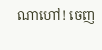ណាហៅ! ចេញ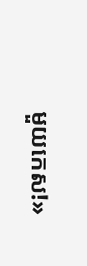មួយកេស!»